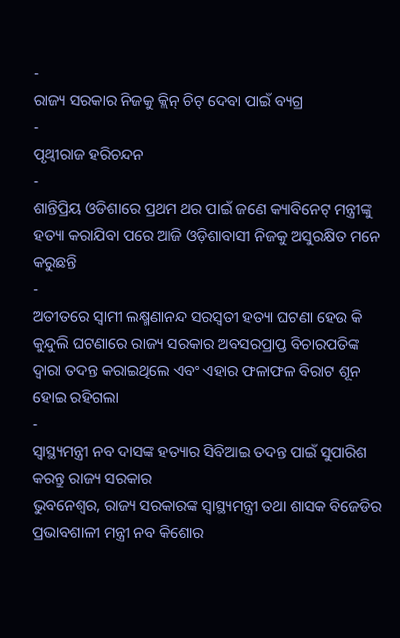-
ରାଜ୍ୟ ସରକାର ନିଜକୁ କ୍ଲିନ୍ ଚିଟ୍ ଦେବା ପାଇଁ ବ୍ୟଗ୍ର
-
ପୃଥ୍ୱୀରାଜ ହରିଚନ୍ଦନ
-
ଶାନ୍ତିପ୍ରିୟ ଓଡିଶାରେ ପ୍ରଥମ ଥର ପାଇଁ ଜଣେ କ୍ୟାବିନେଟ୍ ମନ୍ତ୍ରୀଙ୍କୁ ହତ୍ୟା କରାଯିବା ପରେ ଆଜି ଓଡ଼ିଶାବାସୀ ନିଜକୁ ଅସୁରକ୍ଷିତ ମନେ କରୁଛନ୍ତି
-
ଅତୀତରେ ସ୍ୱାମୀ ଲକ୍ଷ୍ମଣାନନ୍ଦ ସରସ୍ୱତୀ ହତ୍ୟା ଘଟଣା ହେଉ କି କୁନ୍ଦୁଲି ଘଟଣାରେ ରାଜ୍ୟ ସରକାର ଅବସରପ୍ରାପ୍ତ ବିଚାରପତିଙ୍କ ଦ୍ୱାରା ତଦନ୍ତ କରାଇଥିଲେ ଏବଂ ଏହାର ଫଳାଫଳ ବିରାଟ ଶୂନ ହୋଇ ରହିଗଲା
-
ସ୍ୱାସ୍ଥ୍ୟମନ୍ତ୍ରୀ ନବ ଦାସଙ୍କ ହତ୍ୟାର ସିବିଆଇ ତଦନ୍ତ ପାଇଁ ସୁପାରିଶ କରନ୍ତୁ ରାଜ୍ୟ ସରକାର
ଭୁବନେଶ୍ୱର, ରାଜ୍ୟ ସରକାରଙ୍କ ସ୍ୱାସ୍ଥ୍ୟମନ୍ତ୍ରୀ ତଥା ଶାସକ ବିଜେଡିର ପ୍ରଭାବଶାଳୀ ମନ୍ତ୍ରୀ ନବ କିଶୋର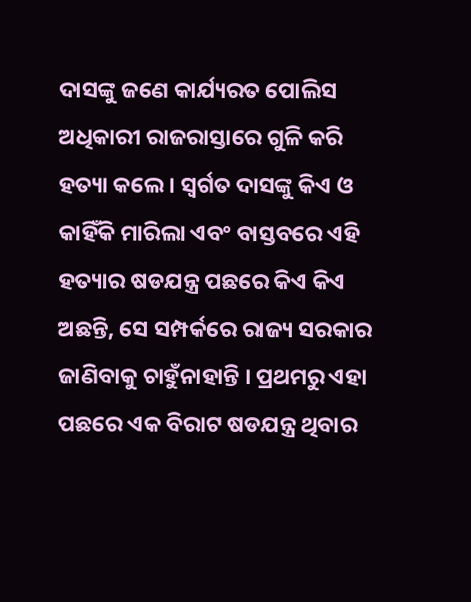ଦାସଙ୍କୁ ଜଣେ କାର୍ଯ୍ୟରତ ପୋଲିସ ଅଧିକାରୀ ରାଜରାସ୍ତାରେ ଗୁଳି କରି ହତ୍ୟା କଲେ । ସ୍ୱର୍ଗତ ଦାସଙ୍କୁ କିଏ ଓ କାହିଁକି ମାରିଲା ଏବଂ ବାସ୍ତବରେ ଏହି ହତ୍ୟାର ଷଡଯନ୍ତ୍ର ପଛରେ କିଏ କିଏ ଅଛନ୍ତି, ସେ ସମ୍ପର୍କରେ ରାଜ୍ୟ ସରକାର ଜାଣିବାକୁ ଚାହୁଁନାହାନ୍ତି । ପ୍ରଥମରୁ ଏହା ପଛରେ ଏକ ବିରାଟ ଷଡଯନ୍ତ୍ର ଥିବାର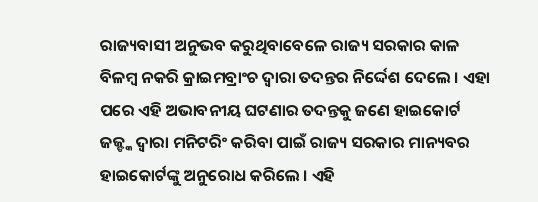ରାଜ୍ୟବାସୀ ଅନୁଭବ କରୁଥିବାବେଳେ ରାଜ୍ୟ ସରକାର କାଳ ବିଳମ୍ବ ନକରି କ୍ରାଇମବ୍ରାଂଚ ଦ୍ୱାରା ତଦନ୍ତର ନିର୍ଦ୍ଦେଶ ଦେଲେ । ଏହା ପରେ ଏହି ଅଭାବନୀୟ ଘଟଣାର ତଦନ୍ତକୁ ଜଣେ ହାଇକୋର୍ଟ ଜଜ୍ଙ୍କ ଦ୍ୱାରା ମନିଟରିଂ କରିବା ପାଇଁ ରାଜ୍ୟ ସରକାର ମାନ୍ୟବର ହାଇକୋର୍ଟଙ୍କୁ ଅନୁରୋଧ କରିଲେ । ଏହି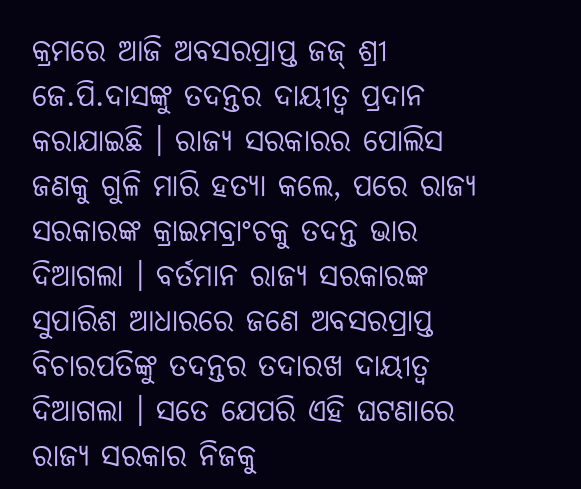କ୍ରମରେ ଆଜି ଅବସରପ୍ରାପ୍ତ ଜଜ୍ ଶ୍ରୀ ଜେ.ପି.ଦାସଙ୍କୁ ତଦନ୍ତର ଦାୟୀତ୍ୱ ପ୍ରଦାନ କରାଯାଇଛି । ରାଜ୍ୟ ସରକାରର ପୋଲିସ ଜଣକୁ ଗୁଳି ମାରି ହତ୍ୟା କଲେ, ପରେ ରାଜ୍ୟ ସରକାରଙ୍କ କ୍ରାଇମବ୍ରାଂଚକୁ ତଦନ୍ତ ଭାର ଦିଆଗଲା । ବର୍ତମାନ ରାଜ୍ୟ ସରକାରଙ୍କ ସୁପାରିଶ ଆଧାରରେ ଜଣେ ଅବସରପ୍ରାପ୍ତ ବିଚାରପତିଙ୍କୁ ତଦନ୍ତର ତଦାରଖ ଦାୟୀତ୍ୱ ଦିଆଗଲା । ସତେ ଯେପରି ଏହି ଘଟଣାରେ ରାଜ୍ୟ ସରକାର ନିଜକୁ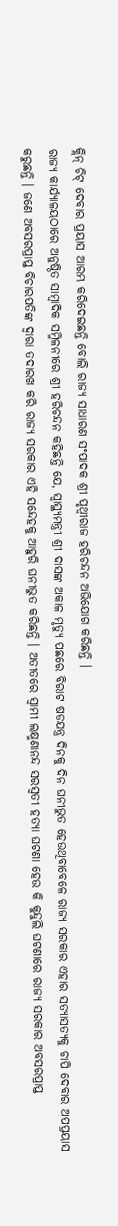କ୍ଲିନ୍ ଚିଟ୍ ଦେବାର ପ୍ରୟାସ ଆରମ୍ଭ କରିଦେଇଛନ୍ତି ବୋଲି ରାଜ୍ୟ ସାଧାରଣ ସଂପାଦକ ଶ୍ରୀ ପୃଥ୍ୱୀରାଜ ହରିଚନ୍ଦନ ଅଭିଯୋଗ କରିଛନ୍ତି ।
ରାଜ୍ୟ କାର୍ଯ୍ୟାଳୟଠାରେ ଅନୁଷ୍ଠିତ ସାମ୍ବାଦିକ ସମ୍ମିଳନୀରେ ଶ୍ରୀ ହରିଚନ୍ଦନ କହିଛନ୍ତି ଯେ, ସ୍ୱାସ୍ଥ୍ୟମନ୍ତ୍ରୀ ଶ୍ରୀ ଦାସଙ୍କ ଅକାଳ ମୃତ୍ୟୁ ପଛରେ ବିରାଟ ଷଡଯନ୍ତ୍ର ଦିନକୁ ଦିନ ଘନୀଭୁତ ହେଉଥିବାବେଳେ ରାଜ୍ୟ ସରକାର ଏହାର ସତ୍ୟାସତ୍ୟକୁ ଚାପି ଦେବାର ଅପପ୍ରୟାସ କରୁଛନ୍ତି । ଜଣେ ଅବସରପ୍ରାପ୍ତ ବିଚାରପତିଙ୍କ ଦ୍ୱାରା ତଦାରଖ କରି ରାଜ୍ୟ ସରକାର ଏହି ସନ୍ଦେହକୁ ଆହୁରି ଘନୀଭୁତ କରିଛନ୍ତି । ଅତୀତରେ ସ୍ୱାମୀ ଲକ୍ଷ୍ମଣାନନ୍ଦ ସରସ୍ୱତୀ ହତ୍ୟା ଘଟଣା ହେଉ କି କୁନ୍ଦୁଲି ଘଟଣାରେ ରାଜ୍ୟ ସରକାର ଅବସରପ୍ରାପ୍ତ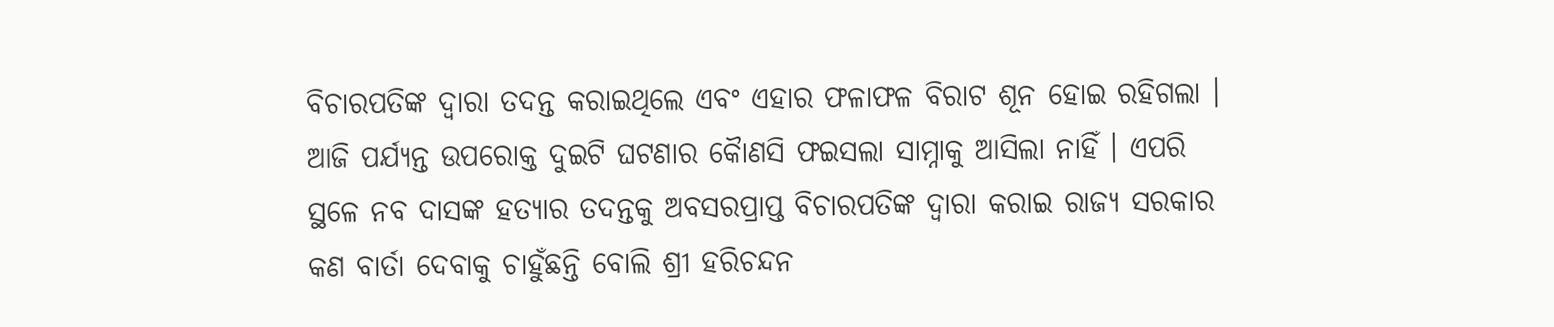ବିଚାରପତିଙ୍କ ଦ୍ୱାରା ତଦନ୍ତ କରାଇଥିଲେ ଏବଂ ଏହାର ଫଳାଫଳ ବିରାଟ ଶୂନ ହୋଇ ରହିଗଲା । ଆଜି ପର୍ଯ୍ୟନ୍ତ ଉପରୋକ୍ତ ଦୁଇଟି ଘଟଣାର କୈାଣସି ଫଇସଲା ସାମ୍ନାକୁ ଆସିଲା ନାହିଁ । ଏପରି ସ୍ଥଳେ ନବ ଦାସଙ୍କ ହତ୍ୟାର ତଦନ୍ତକୁ ଅବସରପ୍ରାପ୍ତ ବିଚାରପତିଙ୍କ ଦ୍ୱାରା କରାଇ ରାଜ୍ୟ ସରକାର କଣ ବାର୍ତା ଦେବାକୁ ଚାହୁଁଛନ୍ତି ବୋଲି ଶ୍ରୀ ହରିଚନ୍ଦନ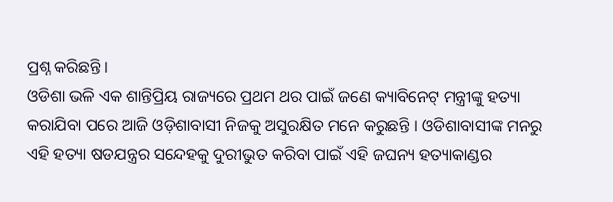ପ୍ରଶ୍ନ କରିଛନ୍ତି ।
ଓଡିଶା ଭଳି ଏକ ଶାନ୍ତିପ୍ରିୟ ରାଜ୍ୟରେ ପ୍ରଥମ ଥର ପାଇଁ ଜଣେ କ୍ୟାବିନେଟ୍ ମନ୍ତ୍ରୀଙ୍କୁ ହତ୍ୟା କରାଯିବା ପରେ ଆଜି ଓଡ଼ିଶାବାସୀ ନିଜକୁ ଅସୁରକ୍ଷିତ ମନେ କରୁଛନ୍ତି । ଓଡିଶାବାସୀଙ୍କ ମନରୁ ଏହି ହତ୍ୟା ଷଡଯନ୍ତ୍ରର ସନ୍ଦେହକୁ ଦୁରୀଭୁତ କରିବା ପାଇଁ ଏହି ଜଘନ୍ୟ ହତ୍ୟାକାଣ୍ଡର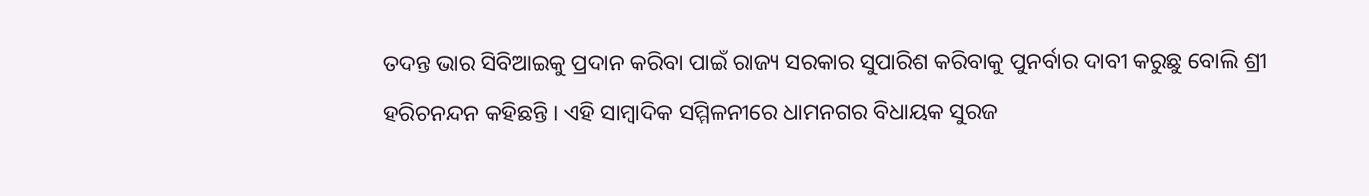ତଦନ୍ତ ଭାର ସିବିଆଇକୁ ପ୍ରଦାନ କରିବା ପାଇଁ ରାଜ୍ୟ ସରକାର ସୁପାରିଶ କରିବାକୁ ପୁନର୍ବାର ଦାବୀ କରୁଛୁ ବୋଲି ଶ୍ରୀ ହରିଚନନ୍ଦନ କହିଛନ୍ତି । ଏହି ସାମ୍ବାଦିକ ସମ୍ମିଳନୀରେ ଧାମନଗର ବିଧାୟକ ସୁରଜ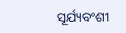ସୂର୍ଯ୍ୟବଂଶୀ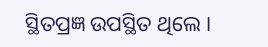ସ୍ଥିତପ୍ରଜ୍ଞ ଉପସ୍ଥିତ ଥିଲେ ।